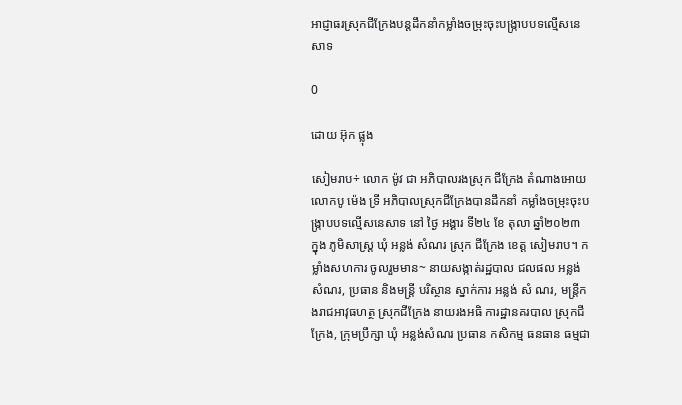អាជ្ញាធរស្រុកជីក្រែងបន្តដឹកនាំកម្លាំងចម្រុះចុះបង្ក្រាបបទល្មើសនេសាទ

0

ដោយ អ៊ុក ផ្លុង

សៀមរាប÷ លោក ម៉ូវ ជា អភិបាលរងស្រុក ជីក្រែង តំណាងអោយ លោកបូ ម៉េង ទ្រី អភិបាលស្រុកជីក្រែងបានដឹកនាំ កម្លាំងចម្រុះចុះបង្ក្រាបបទល្មើសនេសាទ នៅ ថ្ងៃ អង្គារ ទី២៤ ខែ តុលា ឆ្នាំ២០២៣ ក្នុង ភូមិសាស្ត្រ ឃុំ អន្លង់ សំណរ ស្រុក ជីក្រែង ខេត្ត សៀមរាប។ កម្លាំងសហការ ចូលរួមមាន~ នាយសង្កាត់រដ្ឋបាល ជលផល អន្លង់ សំណរ, ប្រធាន និងមន្ត្រី បរិស្ថាន ស្នាក់ការ អន្លង់ សំ ណរ, មន្ត្រីកងរាជអាវុធហត្ថ ស្រុកជីក្រែង នាយរងអធិ ការដ្ឋានគរបាល ស្រុកជីក្រែង, ក្រុមប្រឹក្សា ឃុំ អន្លង់សំណរ ប្រធាន កសិកម្ម ធនធាន ធម្មជា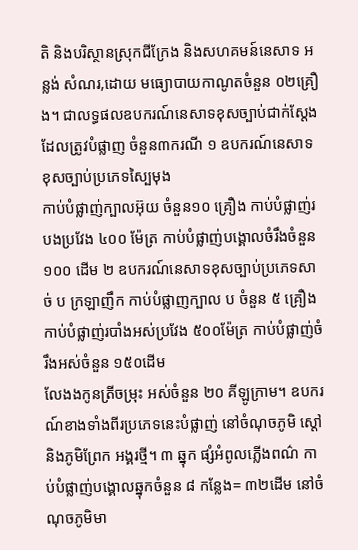តិ និងបរិស្ថានស្រុកជីក្រែង និងសហគមន៍នេសាទ អន្លង់ សំណរ,ដោយ មធ្យោបាយកាណូតចំនួន ០២គ្រឿង។ ជាលទ្ធផលឧបករណ៍នេសាទខុសច្បាប់ជាក់ស្ដែងដែលត្រូវបំផ្លាញ ចំនួន៣ករណី ១ ឧបករណ៍នេសាទខុសច្បាប់ប្រភេទស្បៃមុង
កាប់បំផ្លាញ់ក្បាលអ៊ុយ ចំនួន១០ គ្រឿង កាប់បំផ្លាញ់របងប្រវែង ៤០០ ម៉ែត្រ កាប់បំផ្លាញ់បង្គោលចំរឹងចំនួន ១០០ ដើម ២ ឧបករណ៍នេសាទខុសច្បាប់ប្រភេទសាច់ ប ក្រឡាញឹក កាប់បំផ្លាញក្បាល ប ចំនួន ៥ គ្រឿង
កាប់បំផ្លាញ់របាំងអស់ប្រវែង ៥០០ម៉ែត្រ កាប់បំផ្លាញ់ចំរឹងអស់ចំនួន ១៥០ដើម
លែងងកូនត្រីចម្រុះ អស់ចំនួន ២០ គីឡូក្រាម។ ឧបករណ៍ខាងទាំងពីរប្រភេទនេះបំផ្លាញ់ នៅចំណុចភូមិ ស្ដៅ និងភូមិព្រែក អង្គរថ្មី។ ៣ ឆ្នុក ផ្សំអំពូលភ្លើងពណ៌ កាប់បំផ្លាញ់បង្គោលឆ្នុកចំនួន ៨ កន្លែង= ៣២ដើម នៅចំណុចភូមិមា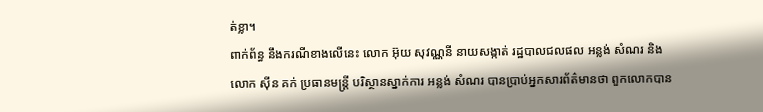ត់ខ្លា។
ពាក់ព័ន្ធ នឹងករណីខាងលើនេះ លោក អ៊ុយ សុវណ្ណនី នាយសង្កាត់ រដ្ឋបាលជលផល អន្លង់ សំណរ និងលោក ស៊ីន គក់ ប្រធានមន្ត្រី បរិស្ថានស្នាក់ការ អន្លង់ សំណរ បានប្រាប់អ្នកសារព័ត៌មានថា ពួកលោកបាន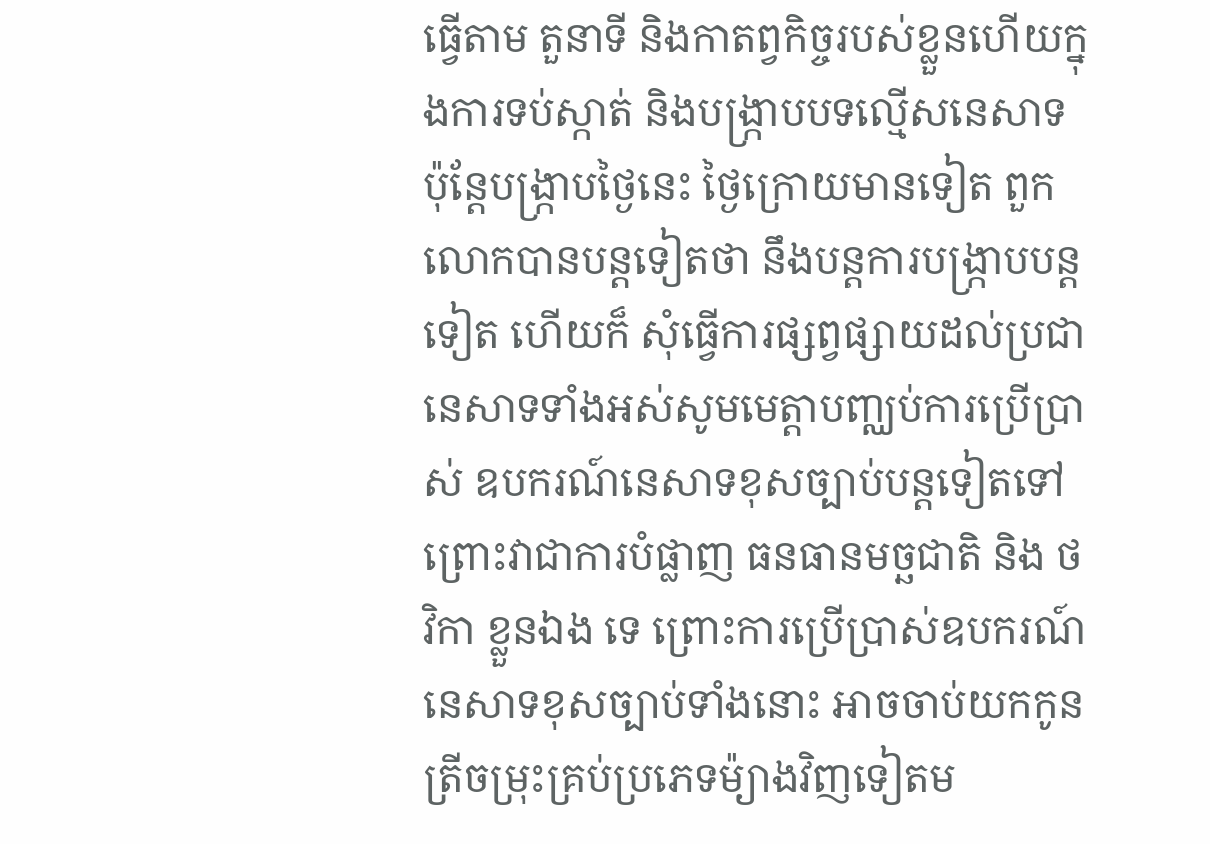ធ្វើតាម តួនាទី និងកាតព្វកិច្ចរបស់ខ្លួនហើយក្នុងការទប់ស្កាត់ និងបង្ក្រាបបទល្មើសនេសាទ ប៉ុន្តែបង្រ្កាបថ្ងៃនេះ ថ្ងៃក្រោយមានទៀត ពួកលោកបានបន្តទៀតថា នឹងបន្តការបង្រ្កាបបន្តទៀត ហើយក៏ សុំធ្វើការផ្សព្វផ្សាយដល់ប្រជានេសាទទាំងអស់សូមមេត្តាបញ្ឈប់ការប្រើប្រាស់ ឧបករណ៍នេសាទខុសច្បាប់បន្តទៀតទៅ ព្រោះវាជាការបំផ្លាញ ធនធានមច្ឆជាតិ និង ថវិកា ខ្លួនឯង ទេ ព្រោះការប្រើប្រាស់ឧបករណ៍នេសាទខុសច្បាប់ទាំងនោះ អាចចាប់យកកូនត្រីចម្រុះគ្រប់ប្រភេទម៉្យាងវិញទៀតម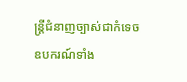ន្ត្រីជំនាញច្បាស់ជាកំទេច ឧបករណ៍ទាំង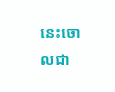នេះចោលជា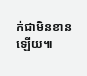ក់ជាមិនខានឡើយ៕